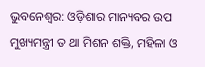ଭୁବନେଶ୍ୱର: ଓଡ଼ିଶାର ମାନ୍ୟବର ଉପ ମୁଖ୍ୟମନ୍ତ୍ରୀ ତ ଥା ମିଶନ ଶକ୍ତି, ମହିଳା ଓ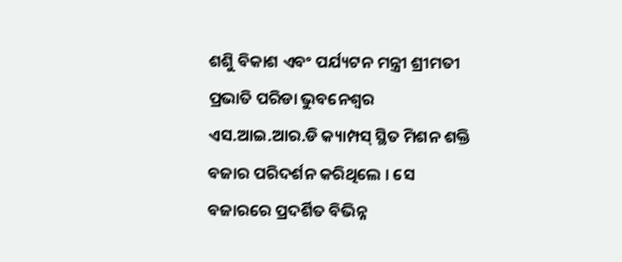ଶଶିୁ ବିକାଶ ଏବଂ ପର୍ଯ୍ୟଟନ ମନ୍ତ୍ରୀ ଶ୍ରୀମତୀ ପ୍ରଭାତି ପରିଡା ଭୁବନେଶ୍ୱର ଏସ.ଆଇ.ଆର.ଡି କ୍ୟାମ୍ପସ୍ ସ୍ଥିତ ମିଶନ ଶକ୍ତି ବଜାର ପରିଦର୍ଶନ କରିଥିଲେ । ସେ ବଜାରରେ ପ୍ରଦର୍ଶିତ ବିଭିନ୍ନ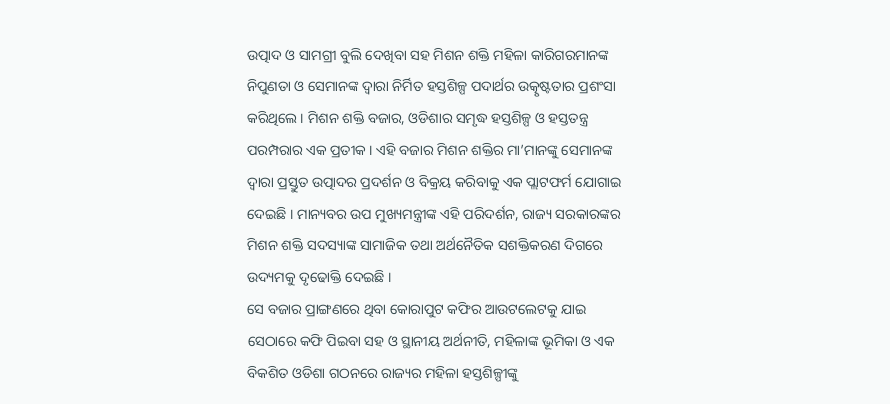ଉତ୍ପାଦ ଓ ସାମଗ୍ରୀ ବୁଲି ଦେଖିବା ସହ ମିଶନ ଶକ୍ତି ମହିଳା କାରିଗରମାନଙ୍କ ନିପୁଣତା ଓ ସେମାନଙ୍କ ଦ୍ୱାରା ନିର୍ମିତ ହସ୍ତଶିଳ୍ପ ପଦାର୍ଥର ଉତ୍କୃଷ୍ଟତାର ପ୍ରଶଂସା କରିଥିଲେ । ମିଶନ ଶକ୍ତି ବଜାର, ଓଡିଶାର ସମୃଦ୍ଧ ହସ୍ତଶିଳ୍ପ ଓ ହସ୍ତତନ୍ତ୍ର ପରମ୍ପରାର ଏକ ପ୍ରତୀକ । ଏହି ବଜାର ମିଶନ ଶକ୍ତିର ମା’ମାନଙ୍କୁ ସେମାନଙ୍କ ଦ୍ୱାରା ପ୍ରସ୍ତୁତ ଉତ୍ପାଦର ପ୍ରଦର୍ଶନ ଓ ବିକ୍ରୟ କରିବାକୁ ଏକ ପ୍ଲାଟଫର୍ମ ଯୋଗାଇ ଦେଇଛି । ମାନ୍ୟବର ଉପ ମୁଖ୍ୟମନ୍ତ୍ରୀଙ୍କ ଏହି ପରିଦର୍ଶନ, ରାଜ୍ୟ ସରକାରଙ୍କର ମିଶନ ଶକ୍ତି ସଦସ୍ୟାଙ୍କ ସାମାଜିକ ତଥା ଅର୍ଥନୈତିକ ସଶକ୍ତିକରଣ ଦିଗରେ ଉଦ୍ୟମକୁ ଦୃଢୋକ୍ତି ଦେଇଛି ।
ସେ ବଜାର ପ୍ରାଙ୍ଗଣରେ ଥିବା କୋରାପୁଟ କଫିର ଆଉଟଲେଟକୁ ଯାଇ ସେଠାରେ କଫି ପିଇବା ସହ ଓ ସ୍ଥାନୀୟ ଅର୍ଥନୀତି, ମହିଳାଙ୍କ ଭୂମିକା ଓ ଏକ ବିକଶିତ ଓଡିଶା ଗଠନରେ ରାଜ୍ୟର ମହିଳା ହସ୍ତଶିଳ୍ପୀଙ୍କୁ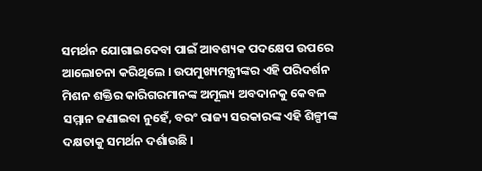ସମର୍ଥନ ଯୋଗାଇଦେବା ପାଇଁ ଆବଶ୍ୟକ ପଦକ୍ଷେପ ଉପରେ ଆଲୋଚନା କରିଥିଲେ । ଉପମୁଖ୍ୟମନ୍ତ୍ରୀଙ୍କର ଏହି ପରିଦର୍ଶନ ମିଶନ ଶକ୍ତିର କାରିଗରମାନଙ୍କ ଅମୂଲ୍ୟ ଅବଦାନକୁ କେବଳ ସମ୍ମାନ ଜଣାଇବା ନୁହେଁ, ବରଂ ରାଜ୍ୟ ସରକାରଙ୍କ ଏହି ଶିଳ୍ପୀଙ୍କ ଦକ୍ଷତାକୁ ସମର୍ଥନ ଦର୍ଶାଉଛି ।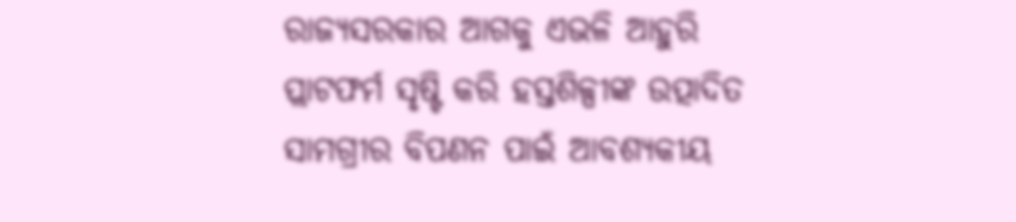ରାଜ୍ୟସରକାର ଆଗକୁ ଏଭଳି ଆହୁରି ପ୍ଲାଟଫର୍ମ ସୃଷ୍ଟି କରି ହସ୍ତଶିଳ୍ପୀଙ୍କ ଉତ୍ପାଦିତ ସାମଗ୍ରୀର ବିପଣନ ପାଇଁ ଆବଶ୍ୟକୀୟ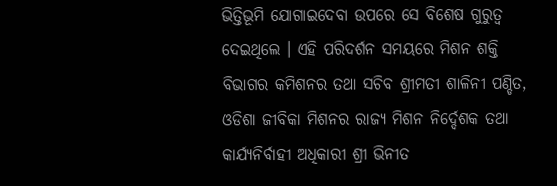ଭିତ୍ତିଭୂମି ଯୋଗାଇଦେବା ଉପରେ ସେ ବିଶେଷ ଗୁରୁତ୍ୱ ଦେଇଥିଲେ । ଏହି ପରିଦର୍ଶନ ସମୟରେ ମିଶନ ଶକ୍ତି ବିଭାଗର କମିଶନର ତଥା ସଚିବ ଶ୍ରୀମତୀ ଶାଳିନୀ ପଣ୍ଡିତ, ଓଡିଶା ଜୀବିକା ମିଶନର ରାଜ୍ୟ ମିଶନ ନିର୍ଦ୍ଦେଶକ ତଥା କାର୍ଯ୍ୟନିର୍ବାହୀ ଅଧିକାରୀ ଶ୍ରୀ ଭିନୀତ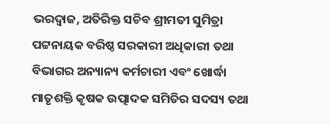ଭରଦ୍ୱାଜ, ଅତିରିକ୍ତ ସଚିବ ଶ୍ରୀମତୀ ସୁମିତ୍ରା ପଟ୍ଟନାୟକ ବରିଷ୍ଠ ସରକାରୀ ଅଧିକାରୀ ତଥା ବିଭାଗର ଅନ୍ୟାନ୍ୟ କର୍ମଚାରୀ ଏବଂ ଖୋର୍ଦ୍ଧା ମାତୃଶକ୍ତି କୃଷକ ଉତ୍ପାଦକ ସମିତିର ସଦସ୍ୟ ତଥା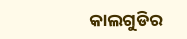କାଲଗୁଡିର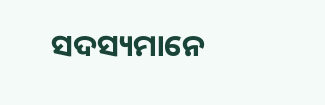ସଦସ୍ୟମାନେ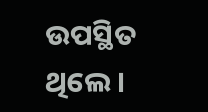ଉପସ୍ଥିତ ଥିଲେ ।